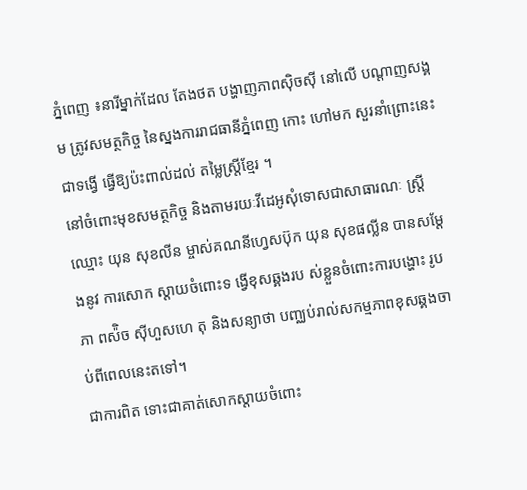ភ្នំពេញ ៖នារីម្នាក់ដែល តែងថត បង្ហាញភាពស៊ិចស៊ី នៅលើ បណ្ដាញសង្គម ត្រូវសមត្ថកិច្ច នៃស្នងការរាជធានីភ្នំពេញ កោះ ហៅមក សួរនាំព្រោះនេះជាទង្វើ ធ្វើឱ្យប៉ះពាល់ដល់ តម្លៃស្ត្រីខ្មែរ ។
នៅចំពោះមុខសមត្ថកិច្ច និងតាមរយៈវីដេអូសុំទោសជាសាធារណៈ ស្ដ្រីឈ្មោះ យុន សុខលីន ម្ចាស់គណនីហ្វេសប៊ុក យុន សុខផល្លីន បានសម្ដែងនូវ ការសោក ស្ដាយចំពោះទ ង្វើខុសឆ្គងរប ស់ខ្លួនចំពោះការបង្ហោះ រូបភា ពស៉ិច ស៊ីហួសហេ តុ និងសន្យាថា បញ្ឈប់រាល់សកម្មភាពខុសឆ្គងចាប់ពីពេលនេះតទៅ។
ជាការពិត ទោះជាគាត់សោកស្ដាយចំពោះ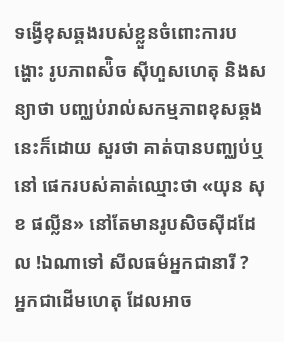ទង្វើខុសឆ្គងរបស់ខ្លួនចំពោះការបង្ហោះ រូបភាពស៉ិច ស៊ីហួសហេតុ និងសន្យាថា បញ្ឈប់រាល់សកម្មភាពខុសឆ្គងនេះក៏ដោយ សួរថា គាត់បានបញ្ឈប់ឬនៅ ផេករបស់គាត់ឈ្មោះថា «យុន សុខ ផល្លីន» នៅតែមានរូបសិចសុីដដែល !ឯណាទៅ សីលធម៌អ្នកជានារី ?
អ្នកជាដើមហេតុ ដែលអាច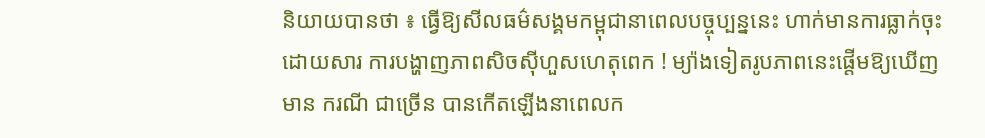និយាយបានថា ៖ ធ្វើឱ្យសីលធម៌សង្គមកម្ពុជានាពេលបច្ចុប្បន្ននេះ ហាក់មានការធ្លាក់ចុះដោយសារ ការបង្ហាញភាពសិចសុីហួសហេតុពេក ! ម្យ៉ាងទៀតរូបភាពនេះផ្តើមឱ្យឃើញមាន ករណី ជាច្រើន បានកើតឡើងនាពេលក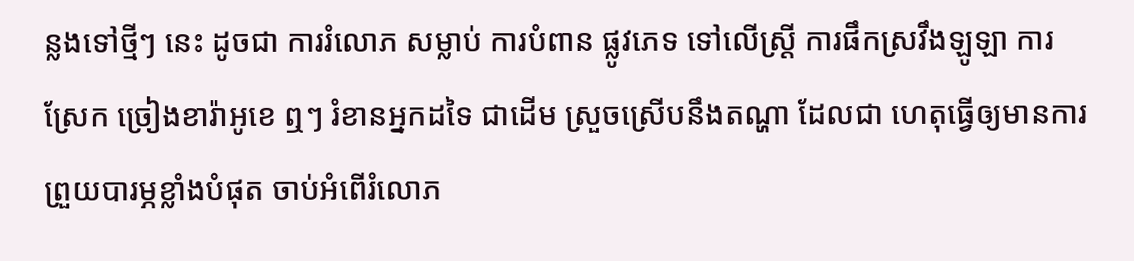ន្លងទៅថ្មីៗ នេះ ដូចជា ការរំលោភ សម្លាប់ ការបំពាន ផ្លូវភេទ ទៅលើស្ត្រី ការផឹកស្រវឹងឡូឡា ការ ស្រែក ច្រៀងខារ៉ាអូខេ ឮៗ រំខានអ្នកដទៃ ជាដើម ស្រួចស្រើបនឹងតណ្ហា ដែលជា ហេតុធ្វើឲ្យមានការព្រួយបារម្ភខ្លាំងបំផុត ចាប់អំពើរំលោភ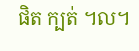ផិត ក្បត់ ។ល។